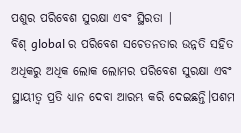ପଶୁର ପରିବେଶ ସୁରକ୍ଷା ଏବଂ ସ୍ଥିରତା |
ବିଶ୍ global ର ପରିବେଶ ସଚେତନତାର ଉନ୍ନତି ସହିତ ଅଧିକରୁ ଅଧିକ ଲୋକ ଲୋମର ପରିବେଶ ସୁରକ୍ଷା ଏବଂ ସ୍ଥାୟୀତ୍ୱ ପ୍ରତି ଧ୍ୟାନ ଦେବା ଆରମ୍ଭ କରି ଦେଇଛନ୍ତି।ପଶମ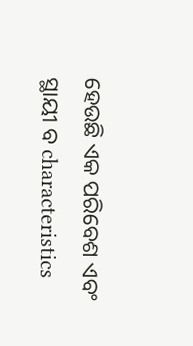ହେଉଛି ଏକ ପରିବେଶ ଏବଂ ସ୍ଥାୟୀ ବ characteristics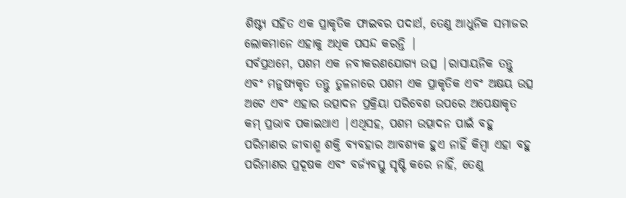ଶିଷ୍ଟ୍ୟ ସହିତ ଏକ ପ୍ରାକୃତିକ ଫାଇବର ପଦାର୍ଥ, ତେଣୁ ଆଧୁନିକ ସମାଜର ଲୋକମାନେ ଏହାକୁ ଅଧିକ ପସନ୍ଦ କରନ୍ତି |
ସର୍ବପ୍ରଥମେ, ପଶମ ଏକ ନବୀକରଣଯୋଗ୍ୟ ଉତ୍ସ |ରାସାୟନିକ ତନ୍ତୁ ଏବଂ ମନୁଷ୍ୟକୃତ ତନ୍ତୁ ତୁଳନାରେ ପଶମ ଏକ ପ୍ରାକୃତିକ ଏବଂ ଅକ୍ଷୟ ଉତ୍ସ ଅଟେ ଏବଂ ଏହାର ଉତ୍ପାଦନ ପ୍ରକ୍ରିୟା ପରିବେଶ ଉପରେ ଅପେକ୍ଷାକୃତ କମ୍ ପ୍ରଭାବ ପକାଇଥାଏ |ଏଥିସହ, ପଶମ ଉତ୍ପାଦନ ପାଇଁ ବହୁ ପରିମାଣର ଜୀବାଶ୍ମ ଶକ୍ତି ବ୍ୟବହାର ଆବଶ୍ୟକ ହୁଏ ନାହିଁ କିମ୍ବା ଏହା ବହୁ ପରିମାଣର ପ୍ରଦୂଷକ ଏବଂ ବର୍ଜ୍ୟବସ୍ତୁ ସୃଷ୍ଟି କରେ ନାହିଁ, ତେଣୁ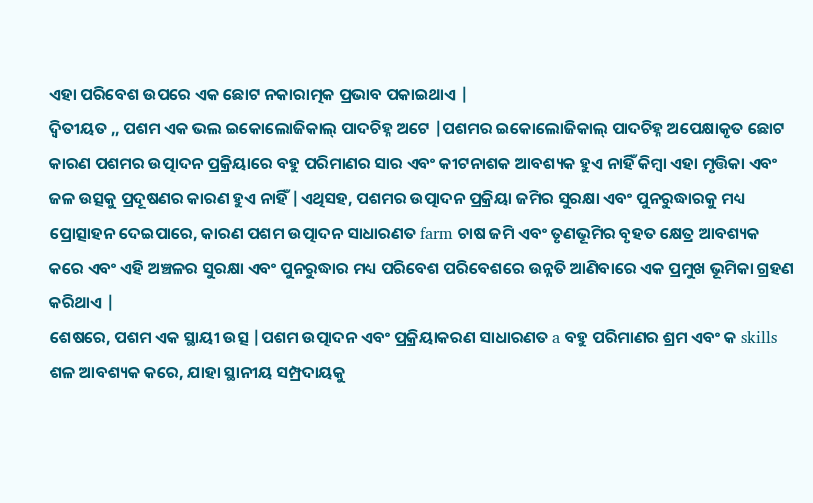ଏହା ପରିବେଶ ଉପରେ ଏକ ଛୋଟ ନକାରାତ୍ମକ ପ୍ରଭାବ ପକାଇଥାଏ |
ଦ୍ୱିତୀୟତ ,, ପଶମ ଏକ ଭଲ ଇକୋଲୋଜିକାଲ୍ ପାଦଚିହ୍ନ ଅଟେ |ପଶମର ଇକୋଲୋଜିକାଲ୍ ପାଦଚିହ୍ନ ଅପେକ୍ଷାକୃତ ଛୋଟ କାରଣ ପଶମର ଉତ୍ପାଦନ ପ୍ରକ୍ରିୟାରେ ବହୁ ପରିମାଣର ସାର ଏବଂ କୀଟନାଶକ ଆବଶ୍ୟକ ହୁଏ ନାହିଁ କିମ୍ବା ଏହା ମୃତ୍ତିକା ଏବଂ ଜଳ ଉତ୍ସକୁ ପ୍ରଦୂଷଣର କାରଣ ହୁଏ ନାହିଁ |ଏଥିସହ, ପଶମର ଉତ୍ପାଦନ ପ୍ରକ୍ରିୟା ଜମିର ସୁରକ୍ଷା ଏବଂ ପୁନରୁଦ୍ଧାରକୁ ମଧ୍ୟ ପ୍ରୋତ୍ସାହନ ଦେଇପାରେ, କାରଣ ପଶମ ଉତ୍ପାଦନ ସାଧାରଣତ farm ଚାଷ ଜମି ଏବଂ ତୃଣଭୂମିର ବୃହତ କ୍ଷେତ୍ର ଆବଶ୍ୟକ କରେ ଏବଂ ଏହି ଅଞ୍ଚଳର ସୁରକ୍ଷା ଏବଂ ପୁନରୁଦ୍ଧାର ମଧ୍ୟ ପରିବେଶ ପରିବେଶରେ ଉନ୍ନତି ଆଣିବାରେ ଏକ ପ୍ରମୁଖ ଭୂମିକା ଗ୍ରହଣ କରିଥାଏ |
ଶେଷରେ, ପଶମ ଏକ ସ୍ଥାୟୀ ଉତ୍ସ |ପଶମ ଉତ୍ପାଦନ ଏବଂ ପ୍ରକ୍ରିୟାକରଣ ସାଧାରଣତ a ବହୁ ପରିମାଣର ଶ୍ରମ ଏବଂ କ skills ଶଳ ଆବଶ୍ୟକ କରେ, ଯାହା ସ୍ଥାନୀୟ ସମ୍ପ୍ରଦାୟକୁ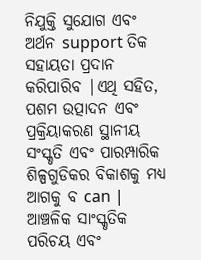ନିଯୁକ୍ତି ସୁଯୋଗ ଏବଂ ଅର୍ଥନ support ତିକ ସହାୟତା ପ୍ରଦାନ କରିପାରିବ |ଏଥି ସହିତ, ପଶମ ଉତ୍ପାଦନ ଏବଂ ପ୍ରକ୍ରିୟାକରଣ ସ୍ଥାନୀୟ ସଂସ୍କୃତି ଏବଂ ପାରମ୍ପାରିକ ଶିଳ୍ପଗୁଡିକର ବିକାଶକୁ ମଧ୍ୟ ଆଗକୁ ବ can |
ଆଞ୍ଚଳିକ ସାଂସ୍କୃତିକ ପରିଚୟ ଏବଂ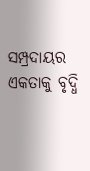ସମ୍ପ୍ରଦାୟର ଏକତାକୁ ବୃଦ୍ଧି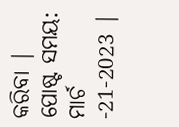କରିବା |
ପୋଷ୍ଟ ସମୟ: ମାର୍ଚ -21-2023 |